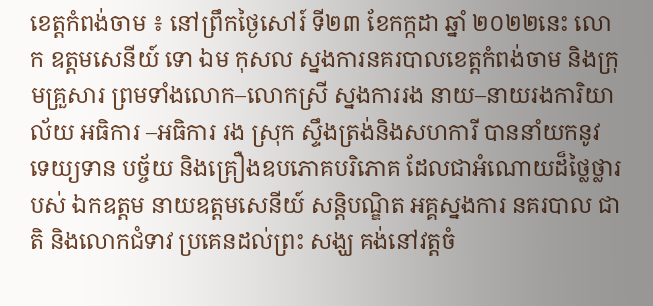ខេត្តកំពង់ចាម ៖ នៅព្រឹកថ្ងៃសៅរ៍ ទី២៣ ខែកក្កដា ឆ្នាំ ២០២២នេះ លោក ឧត្ដមសេនីយ៍ ទោ ឯម កុសល ស្នងការនគរបាលខេត្តកំពង់ចាម និងក្រុមគ្រួសារ ព្រមទាំងលោក–លោកស្រី ស្នងការរង នាយ–នាយរងការិយាល័យ អធិការ –អធិការ រង ស្រុក ស្ទឹងត្រង់និងសហការី បាននាំយកនូវ ទេយ្យទាន បច្ច័យ និងគ្រឿងឧបភោគបរិភោគ ដែលជាអំណោយដ៏ថ្លៃថ្លារបស់ ឯកឧត្តម នាយឧត្តមសេនីយ៍ សន្តិបណ្ឌិត អគ្គស្នងការ នគរបាល ជាតិ និងលោកជំទាវ ប្រគេនដល់ព្រះ សង្ឃ គង់នៅវត្តចំ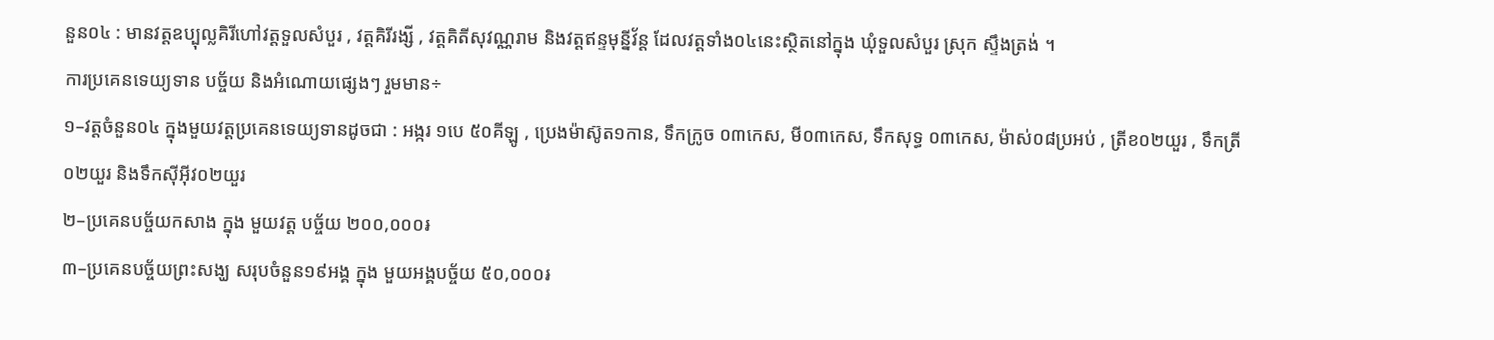នួន០៤ : មានវត្តឧប្បុល្លគិរីហៅវត្តទួលសំបួរ , វត្តគិរីរង្សី , វត្តគិតីសុវណ្ណរាម និងវត្តឥន្ទមុន្នីវ័ន្ត ដែលវត្តទាំង០៤នេះស្ថិតនៅក្នុង ឃុំទួលសំបួរ ស្រុក ស្ទឹងត្រង់ ។
ការប្រគេនទេយ្យទាន បច្ច័យ និងអំណោយផ្សេងៗ រួមមាន÷
១–វត្តចំនួន០៤ ក្នុងមួយវត្តប្រគេនទេយ្យទានដូចជា : អង្ករ ១បេ ៥០គីឡូ , ប្រេងម៉ាស៊ូត១កាន, ទឹកក្រូច ០៣កេស, មី០៣កេស, ទឹកសុទ្ធ ០៣កេស, ម៉ាស់០៨ប្រអប់ , ត្រីខ០២យួរ , ទឹកត្រី ០២យួរ និងទឹកសុីអុីវ០២យួរ
២–ប្រគេនបច្ច័យកសាង ក្នុង មួយវត្ត បច្ច័យ ២០០,០០០៛
៣–ប្រគេនបច្ច័យព្រះសង្ឃ សរុបចំនួន១៩អង្គ ក្នុង មួយអង្គបច្ច័យ ៥០,០០០៛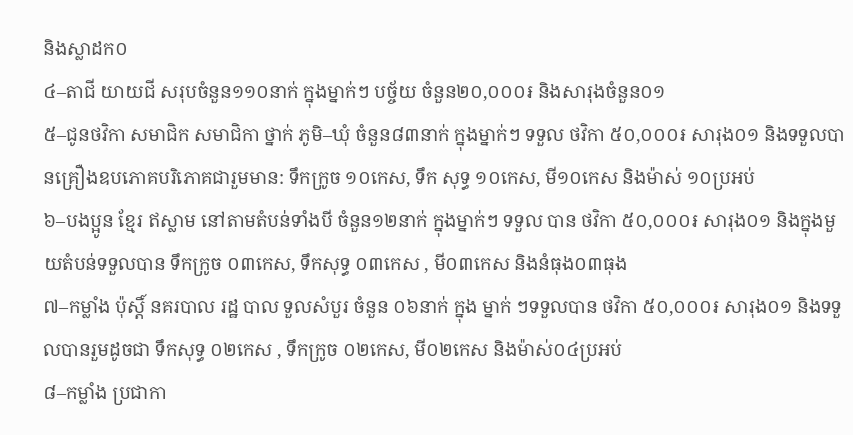និងស្លាដក០
៤–តាជី យាយជី សរុបចំនួន១១០នាក់ ក្នុងម្នាក់ៗ បច្ច័យ ចំនួន២០,០០០៛ និងសារុងចំនួន០១
៥–ជូនថវិកា សមាជិក សមាជិកា ថ្នាក់ ភូមិ–ឃុំ ចំនួន៨៣នាក់ ក្នុងម្នាក់ៗ ទទួល ថវិកា ៥០,០០០៛ សារុង០១ និងទទួលបានគ្រឿងឧបភោគបរិភោគជារួមមាន: ទឹកក្រូច ១០កេស, ទឹក សុទ្ធ ១០កេស, មី១០កេស និងម៉ាស់ ១០ប្រអប់
៦–បងប្អូន ខ្មែរ ឥស្លាម នៅតាមតំបន់ទាំងបី ចំនួន១២នាក់ ក្នុងម្នាក់ៗ ទទួល បាន ថវិកា ៥០,០០០៛ សារុង០១ និងក្នុងមួយតំបន់ទទួលបាន ទឹកក្រូច ០៣កេស, ទឹកសុទ្ធ ០៣កេស , មី០៣កេស និងនំធុង០៣ធុង
៧–កម្លាំង ប៉ុស្តិ៍ នគរបាល រដ្ឋ បាល ទួលសំបួរ ចំនួន ០៦នាក់ ក្នុង ម្នាក់ ៗទទួលបាន ថវិកា ៥០,០០០៛ សារុង០១ និងទទួលបានរួមដូចជា ទឹកសុទ្ធ ០២កេស , ទឹកក្រូច ០២កេស, មី០២កេស និងម៉ាស់០៤ប្រអប់
៨–កម្លាំង ប្រជាកា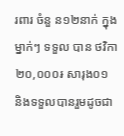រពារ ចំនួ ន១២នាក់ ក្នុងម្នាក់ៗ ទទួល បាន ថវិកា ២០,០០០៛ សារុង០១ និងទទួលបានរួមដូចជា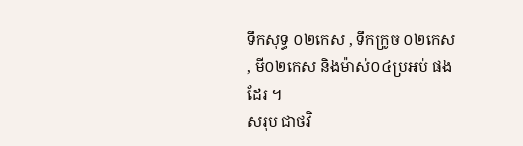ទឹកសុទ្ធ ០២កេស , ទឹកក្រូច ០២កេស , មី០២កេស និងម៉ាស់០៤ប្រអប់ ផងដែរ ។
សរុប ជាថវិ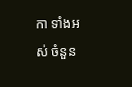កា ទាំងអស់ ចំនួន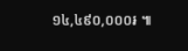១៤,៤៩០,០០០៛ ៕